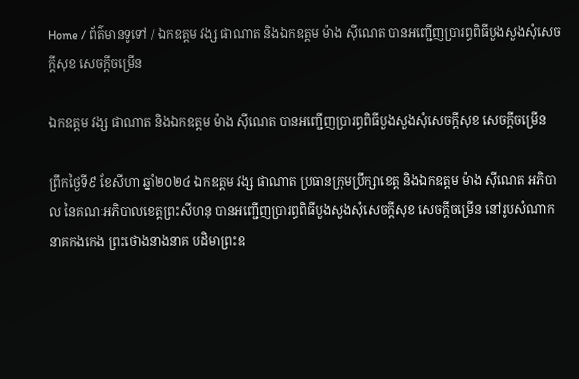Home / ព័ត៌មានទូទៅ / ឯកឧត្តម វង្ស ផាណាត និងឯកឧត្តម ម៉ាង ស៊ីណេត បានអញ្ជើញប្រារព្ធពិធីបួងសួងសុំសេចក្តីសុខ សេចក្តីចម្រើន

ឯកឧត្តម វង្ស ផាណាត និងឯកឧត្តម ម៉ាង ស៊ីណេត បានអញ្ជើញប្រារព្ធពិធីបួងសួងសុំសេចក្តីសុខ សេចក្តីចម្រើន

ព្រឹកថ្ងៃទី៩ ខែសីហា ឆ្នាំ២០២៤ ឯកឧត្តម វង្ស ផាណាត ប្រធានក្រុមប្រឹក្សាខេត្ត និងឯកឧត្តម ម៉ាង ស៊ីណេត អភិបាល នៃគណៈអភិបាលខេត្តព្រះសីហនុ បានអញ្ជើញប្រារព្ធពិធីបួងសួងសុំសេចក្តីសុខ សេចក្តីចម្រើន នៅរូបសំណាកនាគកងកេង ព្រះថោងនាងនាគ បដិមាព្រះឧ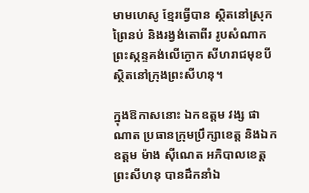មាមហេសូ ខ្មែរធ្វើបាន ស្ថិតនៅស្រុកព្រៃនប់ និងរង្វង់តោពីរ រូបសំណាកព្រះស្កន្ទគង់លើក្ងោក សីហរាជមុខបី ស្ថិតនៅក្រុងព្រះសីហនុ។

ក្នុងឱកាសនោះ ឯកឧត្តម វង្ស ផាណាត ប្រធានក្រុមប្រឹក្សាខេត្ត និងឯកឧត្តម ម៉ាង ស៊ីណេត អភិបាលខេត្តព្រះសីហនុ បានដឹកនាំឯ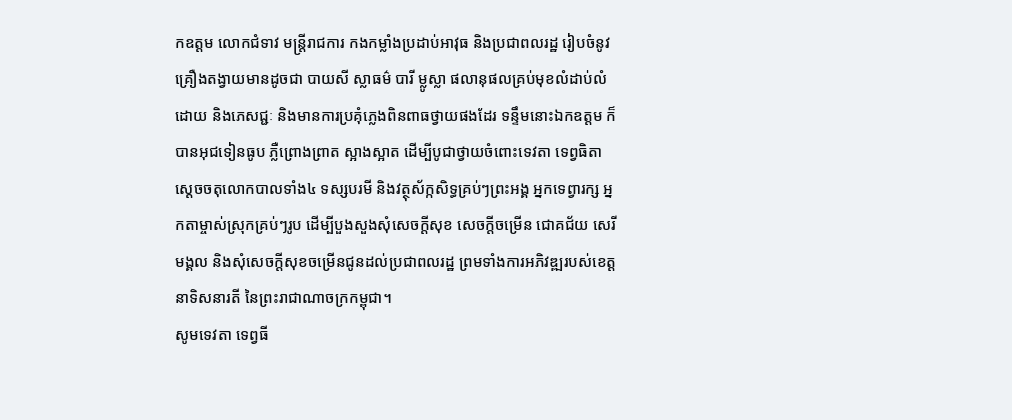កឧត្តម លោកជំទាវ មន្ត្រីរាជការ កងកម្លាំងប្រដាប់អាវុធ និងប្រជាពលរដ្ឋ រៀបចំនូវគ្រឿងតង្វាយមានដូចជា បាយសី ស្លាធម៌ បារី ម្លូស្លា ផលានុផលគ្រប់មុខលំដាប់លំដោយ និងភេសជ្ជៈ និងមានការប្រគុំភ្លេងពិនពាធថ្វាយផងដែរ ទន្ទឹមនោះឯកឧត្តម ក៏បានអុជទៀនធូប ភ្លឺព្រោងព្រាត ស្អាងស្អាត ដើម្បីបូជាថ្វាយចំពោះទេវតា ទេព្វធិតា ស្តេចចតុលោកបាលទាំង៤ ទស្សបរមី និងវត្ថុស័ក្កសិទ្ធគ្រប់ៗព្រះអង្គ អ្នកទេព្វារក្ស អ្នកតាម្ចាស់ស្រុកគ្រប់ៗរូប ដើម្បីបួងសួងសុំសេចក្តីសុខ សេចក្តីចម្រើន ជោគជ័យ សេរីមង្គល និងសុំសេចក្តីសុខចម្រើនជូនដល់ប្រជាពលរដ្ឋ ព្រមទាំងការអភិវឌ្ឍរបស់ខេត្ត នាទិសនារតី នៃព្រះរាជាណាចក្រកម្ពុជា។
សូមទេវតា ទេព្វធី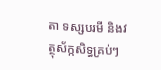តា ទស្សបរមី និងវត្ថុស័ក្កសិទ្ធគ្រប់ៗ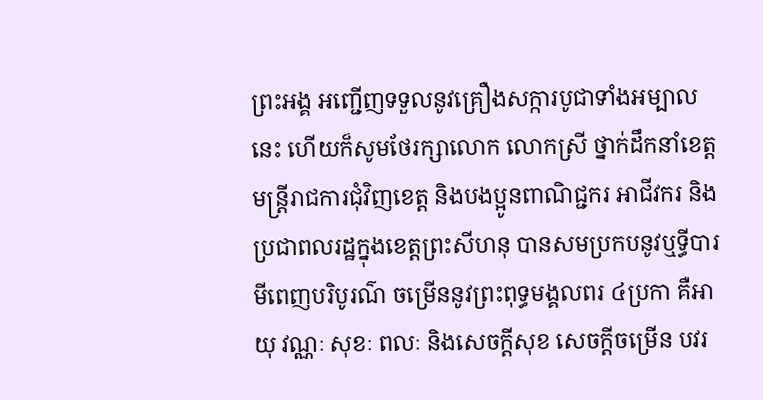ព្រះអង្គ អញ្ជើញទទួលនូវគ្រឿងសក្ការបូជាទាំងអម្បាលនេះ ហើយក៏សូមថែរក្សាលោក លោកស្រី ថ្នាក់ដឹកនាំខេត្ត មន្ត្រីរាជការជុំវិញខេត្ត និងបងប្អូនពាណិជ្ជករ អាជីវករ និងប្រជាពលរដ្ឋក្នុងខេត្តព្រះសីហនុ បានសមប្រកបនូវឬទ្ធីបារមីពេញបរិបូរណ៌ ចម្រើននូវព្រះពុទ្ធមង្គលពរ ៤ប្រកា គឺអាយុ វណ្ណៈ សុខៈ ពលៈ និងសេចក្តីសុខ សេចក្តីចម្រើន បវរ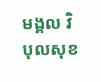មង្គល វិបុលសុខ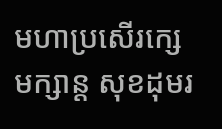មហាប្រសើរក្សេមក្សាន្ត សុខដុមរ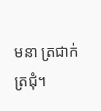មនា ត្រជាក់ត្រជុំ។